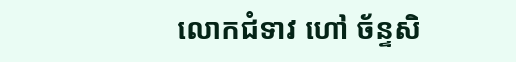លោកជំទាវ ហៅ ច័ន្ទសិ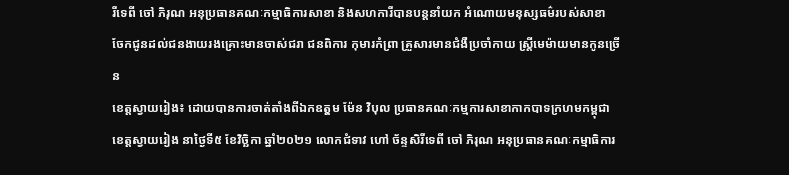រីទេពី ចៅ ភិរុណ អនុប្រធានគណៈកម្មាធិការសាខា និងសហការីបានបន្តនាំយក អំណោយមនុស្សធម៌របស់សាខា ចែកជូនដល់ជនងាយរងគ្រោះមានចាស់ជរា ជនពិការ កុមារកំព្រា គ្រួសារមានជំងឺប្រចាំកាយ ស្ត្រីមេម៉ាយមានកូនច្រើន
ខេត្តស្វាយរៀង៖ ដោយបានការចាត់តាំងពីឯកឧតុ្តម ម៉ែន វិបុល ប្រធានគណៈកម្មការសាខាកាកបាទក្រហមកម្ពុជាខេត្តស្វាយរៀង នាថ្ងៃទី៥ ខែវិច្ឆិកា ឆ្នាំ២០២១ លោកជំទាវ ហៅ ច័ន្ទសិរីទេពី ចៅ ភិរុណ អនុប្រធានគណៈកម្មាធិការ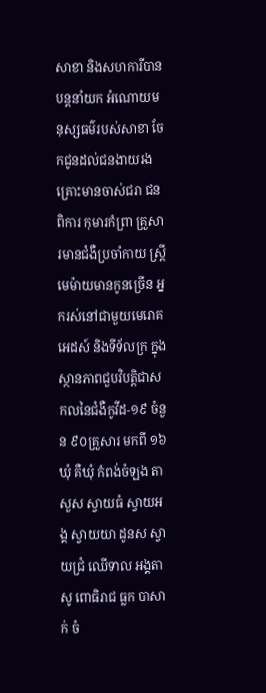សាខា និងសហការីបានបន្តនាំយក អំណោយមនុស្សធម៌របស់សាខា ចែកជូនដល់ជនងាយរងគ្រោះមានចាស់ជរា ជនពិការ កុមារកំព្រា គ្រួសារមានជំងឺប្រចាំកាយ ស្ត្រីមេម៉ាយមានកូនច្រើន អ្នករស់នៅជាមួយមេរោគអេដស៍ និងទីទ័លក្រ ក្នុងស្ថានភាពជួបវិបត្តិជាសកលនៃជំងឺកូវីដ-១៩ ចំនួន ៩០គ្រួសារ មកពី ១៦ឃុំ គឺឃុំ កំពង់ចំឡង តាសួស ស្វាយធំ ស្វាយអង្គ ស្វាយយា ដូនស ស្វាយជ្រំ ឈើទាល អង្គតាសូ ពោធិរាជ ធ្លក បាសាក់ ចំ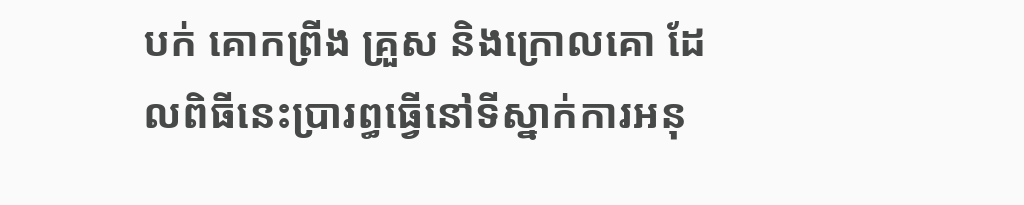បក់ គោកព្រីង គ្រួស និងក្រោលគោ ដែលពិធីនេះប្រារព្ធធ្វើនៅទីស្នាក់ការអនុ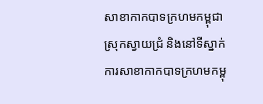សាខាកាកបាទក្រហមកម្ពុជាស្រុកស្វាយជ្រំ និងនៅទីស្នាក់ការសាខាកាកបាទក្រហមកម្ពុ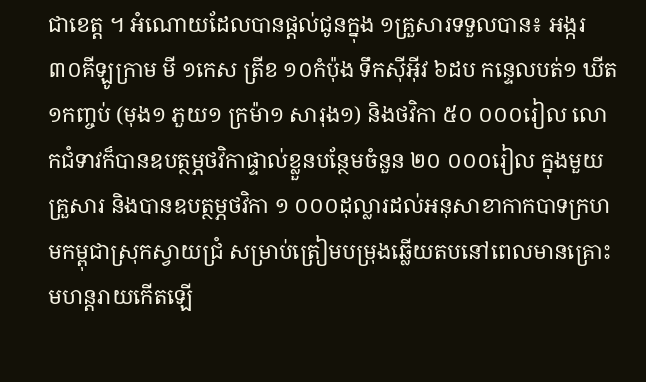ជាខេត្ត ។ អំណោយដែលបានផ្តល់ជូនក្នុង ១គ្រួសារទទួលបាន៖ អង្ករ ៣០គីឡូក្រាម មី ១កេស ត្រីខ ១០កំប៉ុង ទឹកស៊ីអ៊ីវ ៦ដប កន្ទេលបត់១ ឃីត ១កញ្ចប់ (មុង១ ភួយ១ ក្រម៉ា១ សារុង១) និងថវិកា ៥០ ០០០រៀល លោកជំទាវក៏បានឧបត្ថម្ភថវិកាផ្ទាល់ខ្លួនបន្ថែមចំនួន ២០ ០០០រៀល ក្នុងមួយគ្រួសារ និងបានឧបត្ថម្ភថវិកា ១ ០០០ដុល្លារដល់អនុសាខាកាកបាទក្រហមកម្ពុជាស្រុកស្វាយជ្រំ សម្រាប់ត្រៀមបម្រុងឆ្លើយតបនៅពេលមានគ្រោះមហន្តរាយកើតឡើ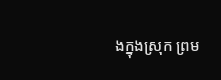ងក្នុងស្រុក ព្រម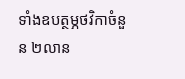ទាំងឧបត្ថម្ភថវិកាចំនួន ២លាន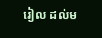រៀល ដល់ម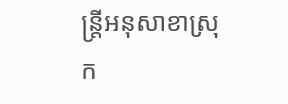ន្រ្តីអនុសាខាស្រុក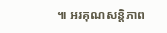៕ អរគុណសន្តិភាព